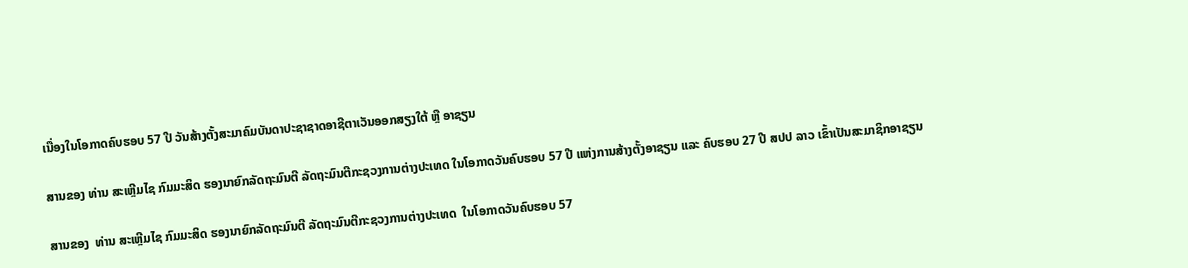ເນື່ອງໃນໂອກາດຄົບຮອບ 57 ປີ ວັນສ້າງຕັ້ງສະມາຄົມບັນດາປະຊາຊາດອາຊີຕາເວັນອອກສຽງໃຕ້ ຫຼື ອາຊຽນ

ສານຂອງ ທ່ານ ສະເຫຼີມໄຊ ກົມມະສິດ ຮອງນາຍົກລັດຖະມົນຕີ ລັດຖະມົນຕີກະຊວງການຕ່າງປະເທດ ໃນໂອກາດວັນຄົບຮອບ 57 ປີ ແຫ່ງການສ້າງຕັ້ງອາຊຽນ ແລະ ຄົບຮອບ 27 ປີ ສປປ ລາວ ເຂົ້າເປັນສະມາຊິກອາຊຽນ

ສານຂອງ  ທ່ານ ສະເຫຼີມໄຊ ກົມມະສິດ ຮອງນາຍົກລັດຖະມົນຕີ ລັດຖະມົນຕີກະຊວງການຕ່າງປະເທດ  ໃນໂອກາດວັນຄົບຮອບ 57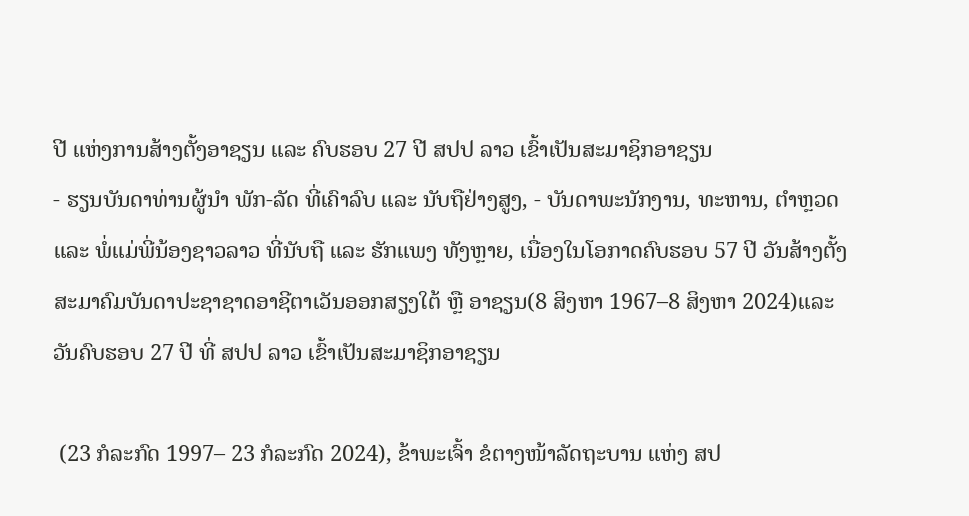ປີ ແຫ່ງການສ້າງຕັ້ງອາຊຽນ ແລະ ຄົບຮອບ 27 ປີ ສປປ ລາວ ເຂົ້າເປັນສະມາຊິກອາຊຽນ
- ຮຽນບັນດາທ່ານຜູ້ນຳ ພັກ-ລັດ ທີ່ເຄົາລົບ ແລະ ນັບຖືຢ່າງສູງ, - ບັນດາພະນັກງານ, ທະຫານ, ຕຳຫຼວດ ແລະ ພໍ່ແມ່ພີ່ນ້ອງຊາວລາວ ທີ່ນັບຖື ແລະ ຮັກແພງ ທັງຫຼາຍ, ເນື່ອງໃນໂອກາດຄົບຮອບ 57 ປີ ວັນສ້າງຕັ້ງສະມາຄົມບັນດາປະຊາຊາດອາຊີຕາເວັນອອກສຽງໃຕ້ ຫຼື ອາຊຽນ(8 ສິງຫາ 1967–8 ສິງຫາ 2024)ແລະ ວັນຄົບຮອບ 27 ປີ ທີ່ ສປປ ລາວ ເຂົ້າເປັນສະມາຊິກອາຊຽນ

 (23 ກໍລະກົດ 1997– 23 ກໍລະກົດ 2024), ຂ້າພະເຈົ້າ ຂໍຕາງໜ້າລັດຖະບານ ແຫ່ງ ສປ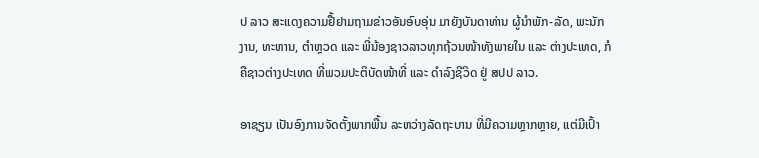ປ ລາວ ສະແດງຄວາມຢື້ຢາມຖາມຂ່າວອັນອົບອຸ່ນ ມາຍັງບັນດາທ່ານ ຜູ້ນໍາພັກ-ລັດ, ພະນັກງານ, ທະຫານ, ຕໍາຫຼວດ ແລະ ພີ່ນ້ອງຊາວລາວທຸກຖ້ວນໜ້າທັງພາຍໃນ ແລະ ຕ່າງປະເທດ, ກໍຄືຊາວຕ່າງປະເທດ ທີ່ພວມປະຕິບັດໜ້າທີ່ ແລະ ດໍາລົງຊີວິດ ຢູ່ ສປປ ລາວ.

ອາຊຽນ ເປັນອົງການຈັດຕັ້ງພາກພື້ນ ລະຫວ່າງລັດຖະບານ ທີ່ມີຄວາມຫຼາກຫຼາຍ, ແຕ່ມີເປົ້າ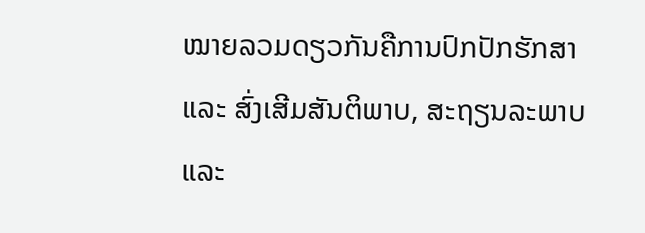ໝາຍລວມດຽວກັນຄືການປົກປັກຮັກສາ ແລະ ສົ່ງເສີມສັນຕິພາບ, ສະຖຽນລະພາບ ແລະ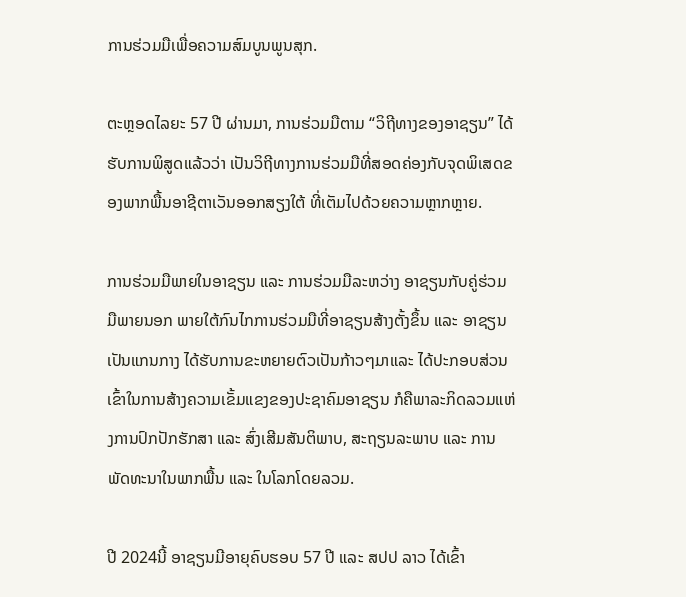ການຮ່ວມມືເພື່ອຄວາມສົມບູນພູນສຸກ.

ຕະຫຼອດໄລຍະ 57 ປີ ຜ່ານມາ, ການຮ່ວມມືຕາມ “ວິຖີທາງຂອງອາຊຽນ” ໄດ້ຮັບການພິສູດແລ້ວວ່າ ເປັນວິຖີທາງການຮ່ວມມືທີ່ສອດຄ່ອງກັບຈຸດພິເສດຂອງພາກພື້ນອາຊີຕາເວັນອອກສຽງໃຕ້ ທີ່ເຕັມໄປດ້ວຍຄວາມຫຼາກຫຼາຍ.

ການຮ່ວມມືພາຍໃນອາຊຽນ ແລະ ການຮ່ວມມືລະຫວ່າງ ອາຊຽນກັບຄູ່ຮ່ວມມືພາຍນອກ ພາຍໃຕ້ກົນໄກການຮ່ວມມືທີ່ອາຊຽນສ້າງຕັ້ງຂຶ້ນ ແລະ ອາຊຽນ ເປັນແກນກາງ ໄດ້ຮັບການຂະຫຍາຍຕົວເປັນກ້າວໆມາແລະ ໄດ້ປະກອບສ່ວນເຂົ້າໃນການສ້າງຄວາມເຂັ້ມແຂງຂອງປະຊາຄົມອາຊຽນ ກໍຄືພາລະກິດລວມແຫ່ງການປົກປັກຮັກສາ ແລະ ສົ່ງເສີມສັນຕິພາບ, ສະຖຽນລະພາບ ແລະ ການພັດທະນາໃນພາກພື້ນ ແລະ ໃນໂລກໂດຍລວມ.

ປີ 2024ນີ້ ອາຊຽນມີອາຍຸຄົບຮອບ 57 ປີ ແລະ ສປປ ລາວ ໄດ້ເຂົ້າ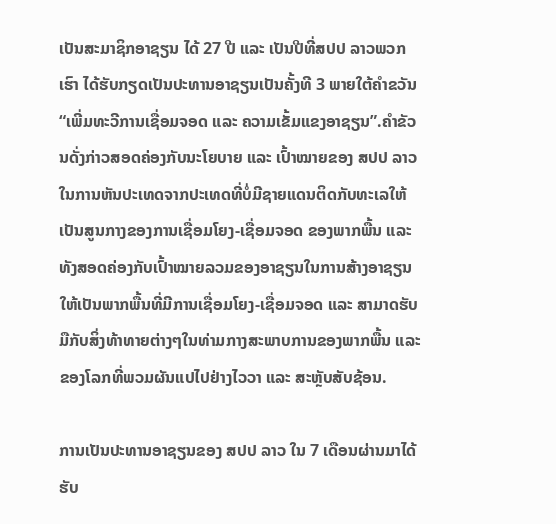ເປັນສະມາຊິກອາຊຽນ ໄດ້ 27 ປີ ແລະ ເປັນປີທີ່ສປປ ລາວພວກເຮົາ ໄດ້ຮັບກຽດເປັນປະທານອາຊຽນເປັນຄັ້ງທີ 3 ພາຍໃຕ້ຄຳຂວັນ “ເພີ່ມທະວີການເຊື່ອມຈອດ ແລະ ຄວາມເຂັ້ມແຂງອາຊຽນ”.ຄໍາຂັວນດັ່ງກ່າວສອດຄ່ອງກັບນະໂຍບາຍ ແລະ ເປົ້າໝາຍຂອງ ສປປ ລາວໃນການຫັນປະເທດຈາກປະເທດທີ່ບໍ່ມີຊາຍແດນຕິດກັບທະເລໃຫ້ເປັນສູນກາງຂອງການເຊື່ອມໂຍງ-ເຊື່ອມຈອດ ຂອງພາກພື້ນ ແລະ ທັງສອດຄ່ອງກັບເປົ້າໝາຍລວມຂອງອາຊຽນໃນການສ້າງອາຊຽນໃຫ້ເປັນພາກພື້ນທີ່ມີການເຊື່ອມໂຍງ-ເຊື່ອມຈອດ ແລະ ສາມາດຮັບມືກັບສິ່ງທ້າທາຍຕ່າງໆໃນທ່າມກາງສະພາບການຂອງພາກພື້ນ ແລະ ຂອງໂລກທີ່ພວມຜັນແປໄປຢ່າງໄວວາ ແລະ ສະຫຼັບສັບຊ້ອນ.

ການເປັນປະທານອາຊຽນຂອງ ສປປ ລາວ ໃນ 7 ເດືອນຜ່ານມາໄດ້ຮັບ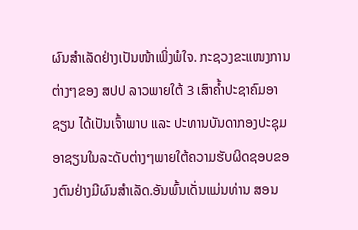ຜົນສໍາເລັດຢ່າງເປັນໜ້າເພິ່ງພໍໃຈ. ກະຊວງຂະແໜງການຕ່າງໆຂອງ ສປປ ລາວພາຍໃຕ້ 3 ເສົາຄໍ້າປະຊາຄົມອາຊຽນ ໄດ້ເປັນເຈົ້າພາບ ແລະ ປະທານບັນດາກອງປະຊຸມອາຊຽນໃນລະດັບຕ່າງໆພາຍໃຕ້ຄວາມຮັບຜິດຊອບຂອງຕົນຢ່າງມີຜົນສໍາເລັດ.ອັນພົ້ນເດັ່ນແມ່ນທ່ານ ສອນ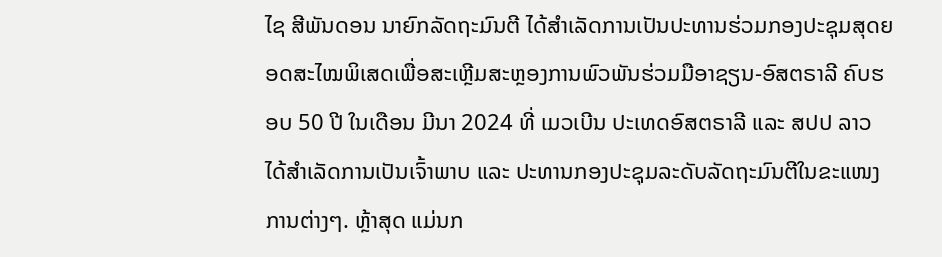ໄຊ ສີພັນດອນ ນາຍົກລັດຖະມົນຕີ ໄດ້ສໍາເລັດການເປັນປະທານຮ່ວມກອງປະຊຸມສຸດຍອດສະໄໝພິເສດເພື່ອສະເຫຼີມສະຫຼອງການພົວພັນຮ່ວມມືອາຊຽນ-ອົສຕຣາລີ ຄົບຮອບ 50 ປີ ໃນເດືອນ ມີນາ 2024 ທີ່ ເມວເບີນ ປະເທດອົສຕຣາລີ ແລະ ສປປ ລາວ ໄດ້ສໍາເລັດການເປັນເຈົ້າພາບ ແລະ ປະທານກອງປະຊຸມລະດັບລັດຖະມົນຕີໃນຂະແໜງການຕ່າງໆ. ຫຼ້າສຸດ ແມ່ນກ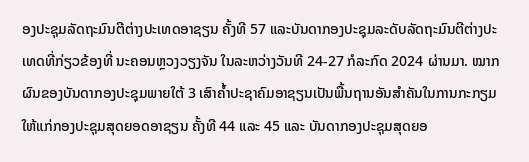ອງປະຊຸມລັດຖະມົນຕີຕ່າງປະເທດອາຊຽນ ຄັ້ງທີ 57 ແລະບັນດາກອງປະຊຸມລະດັບລັດຖະມົນຕີຕ່າງປະເທດທີ່ກ່ຽວຂ້ອງທີ່ ນະຄອນຫຼວງວຽງຈັນ ໃນລະຫວ່າງວັນທີ 24-27 ກໍລະກົດ 2024 ຜ່ານມາ. ໝາກຜົນຂອງບັນດາກອງປະຊຸມພາຍໃຕ້ 3 ເສົາຄໍ້າປະຊາຄົມອາຊຽນເປັນພື້ນຖານອັນສໍາຄັນໃນການກະກຽມໃຫ້ແກ່ກອງປະຊຸມສຸດຍອດອາຊຽນ ຄັ້ງທີ 44 ແລະ 45 ແລະ ບັນດາກອງປະຊຸມສຸດຍອ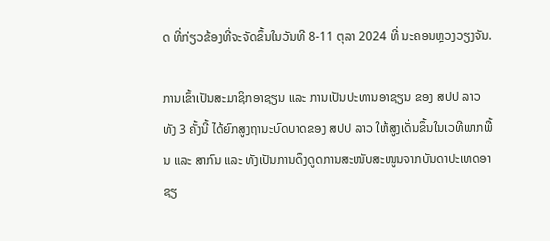ດ ທີ່ກ່ຽວຂ້ອງທີ່ຈະຈັດຂຶ້ນໃນວັນທີ 8-11 ຕຸລາ 2024 ທີ່ ນະຄອນຫຼວງວຽງຈັນ.

ການເຂົ້າເປັນສະມາຊິກອາຊຽນ ແລະ ການເປັນປະທານອາຊຽນ ຂອງ ສປປ ລາວ ທັງ 3 ຄັ້ງນີ້ ໄດ້ຍົກສູງຖານະບົດບາດຂອງ ສປປ ລາວ ໃຫ້ສູງເດັ່ນຂຶ້ນໃນເວທີພາກພື້ນ ແລະ ສາກົນ ແລະ ທັງເປັນການດຶງດູດການສະໜັບສະໜູນຈາກບັນດາປະເທດອາຊຽ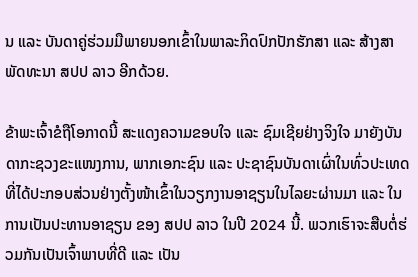ນ ແລະ ບັນດາຄູ່ຮ່ວມມືພາຍນອກເຂົ້າໃນພາລະກິດປົກປັກຮັກສາ ແລະ ສ້າງສາພັດທະນາ ສປປ ລາວ ອີກດ້ວຍ.

ຂ້າພະເຈົ້າຂໍຖືໂອກາດນີ້ ສະແດງຄວາມຂອບໃຈ ແລະ ຊົມເຊີຍຢ່າງຈິງໃຈ ມາຍັງບັນດາກະຊວງຂະແໜງການ, ພາກເອກະຊົນ ແລະ ປະຊາຊົນບັນດາເຜົ່າໃນທົ່ວປະເທດ ທີ່ໄດ້ປະກອບສ່ວນຢ່າງຕັ້ງໜ້າເຂົ້າໃນວຽກງານອາຊຽນໃນໄລຍະຜ່ານມາ ແລະ ໃນການເປັນປະທານອາຊຽນ ຂອງ ສປປ ລາວ ໃນປີ 2024 ນີ້. ພວກເຮົາຈະສືບຕໍ່ຮ່ວມກັນເປັນເຈົ້າພາບທີ່ດີ ແລະ ເປັນ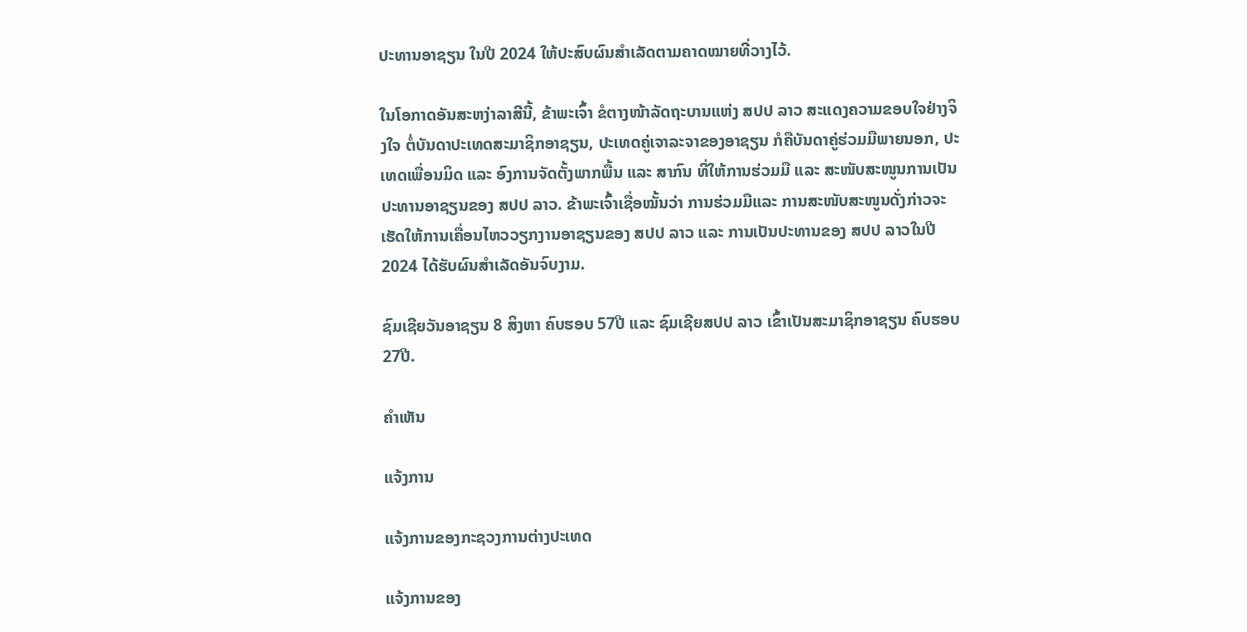ປະທານອາຊຽນ ໃນປີ 2024 ໃຫ້ປະສົບຜົນສໍາເລັດຕາມຄາດໝາຍທີ່ວາງໄວ້.

ໃນໂອກາດອັນສະຫງ່າລາສີນີ້, ຂ້າພະເຈົ້າ ຂໍຕາງໜ້າລັດຖະບານແຫ່ງ ສປປ ລາວ ສະແດງຄວາມຂອບໃຈຢ່າງຈິງໃຈ ຕໍ່ບັນດາປະເທດສະມາຊິກອາຊຽນ, ປະເທດຄູ່ເຈາລະຈາຂອງອາຊຽນ ກໍຄືບັນດາຄູ່ຮ່ວມມືພາຍນອກ, ປະເທດເພື່ອນມິດ ແລະ ອົງການຈັດຕັ້ງພາກພື້ນ ແລະ ສາກົນ ທີ່ໃຫ້ການຮ່ວມມື ແລະ ສະໜັບສະໜູນການເປັນປະທານອາຊຽນຂອງ ສປປ ລາວ. ຂ້າພະເຈົ້າເຊື່ອໝັ້ນວ່າ ການຮ່ວມມືແລະ ການສະໜັບສະໜູນດັ່ງກ່າວຈະເຮັດໃຫ້ການເຄື່ອນໄຫວວຽກງານອາຊຽນຂອງ ສປປ ລາວ ແລະ ການເປັນປະທານຂອງ ສປປ ລາວໃນປີ 2024 ໄດ້ຮັບຜົນສໍາເລັດອັນຈົບງາມ.

ຊົມເຊີຍວັນອາຊຽນ 8 ສິງຫາ ຄົບຮອບ 57ປີ ແລະ ຊົມເຊີຍສປປ ລາວ ເຂົ້າເປັນສະມາຊິກອາຊຽນ ຄົບຮອບ 27ປີ.

ຄໍາເຫັນ

ແຈ້ງການ

ແຈ້ງການຂອງກະຊວງການຕ່າງປະເທດ

ແຈ້ງການຂອງ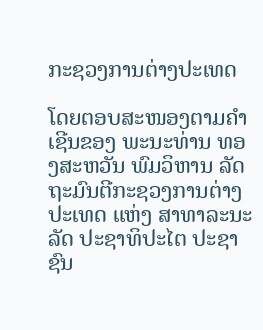ກະຊວງການຕ່າງປະເທດ

ໂດຍຕອບສະໜອງຕາມຄຳເຊີນຂອງ ພະນະທ່ານ ທອງສະຫວັນ ພົມວິຫານ ລັດຖະມົນຕີກະຊວງການຕ່າງປະເທດ ແຫ່ງ ສາທາລະນະລັດ ປະຊາທິປະໄຕ ປະຊາຊົນ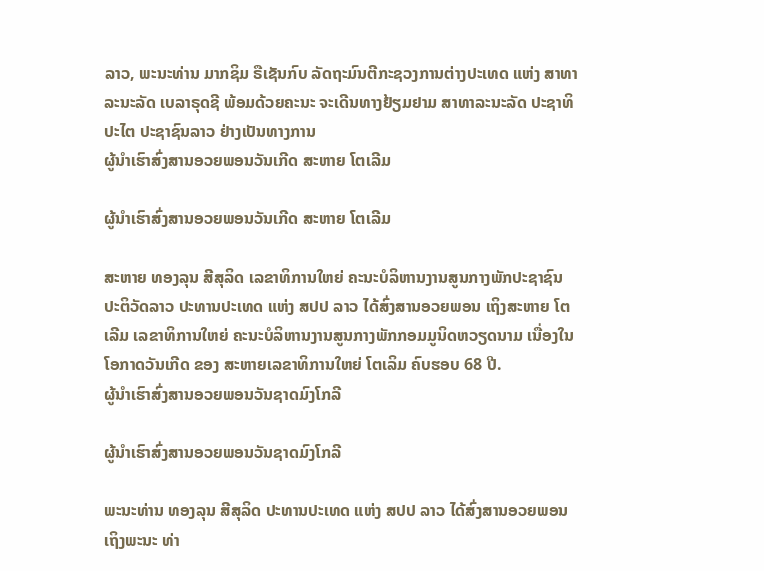ລາວ, ພະນະທ່ານ ມາກຊິມ ຣືເຊັນກົບ ລັດຖະມົນຕີກະຊວງການຕ່າງປະເທດ ແຫ່ງ ສາທາລະນະລັດ ເບລາຣຸດຊີ ພ້ອມດ້ວຍຄະນະ ຈະເດີນທາງຢ້ຽມຢາມ ສາທາລະນະລັດ ປະຊາທິປະໄຕ ປະຊາຊົນລາວ ຢ່າງເປັນທາງການ
ຜູ້ນຳເຮົາສົ່ງສານອວຍພອນວັນເກີດ ສະຫາຍ ໂຕເລີມ

ຜູ້ນຳເຮົາສົ່ງສານອວຍພອນວັນເກີດ ສະຫາຍ ໂຕເລີມ

ສະຫາຍ ທອງລຸນ ສີສຸລິດ ເລຂາທິການໃຫຍ່ ຄະນະບໍລິຫານງານສູນກາງພັກປະຊາຊົນ ປະຕິວັດລາວ ປະທານປະເທດ ແຫ່ງ ສປປ ລາວ ໄດ້ສົ່ງສານອວຍພອນ ເຖິງສະຫາຍ ໂຕເລີມ ເລຂາທິການໃຫຍ່ ຄະນະບໍລິຫານງານສູນກາງພັກກອມມູນິດຫວຽດນາມ ເນື່ອງໃນໂອກາດວັນເກີດ ຂອງ ສະຫາຍເລຂາທິການໃຫຍ່ ໂຕເລິມ ຄົບຮອບ 68 ປີ.
ຜູ້ນຳເຮົາສົ່ງສານອວຍພອນວັນຊາດມົງໂກລີ

ຜູ້ນຳເຮົາສົ່ງສານອວຍພອນວັນຊາດມົງໂກລີ

ພະນະທ່ານ ທອງລຸນ ສີສຸລິດ ປະທານປະເທດ ແຫ່ງ ສປປ ລາວ ໄດ້ສົ່ງສານອວຍພອນເຖິງພະນະ ທ່າ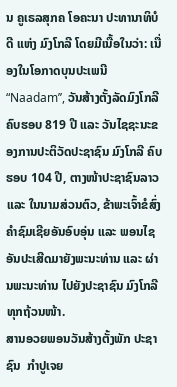ນ ຄູເຣລສຸກຄ ໂອຄະນາ ປະທານາທິບໍດີ ແຫ່ງ ມົງໂກລີ ໂດຍມີເນື້ອໃນວ່າ: ເນື່ອງໃນໂອກາດບຸນປະເພນີ “Naadam’’, ວັນສ້າງຕັ້ງລັດມົງໂກລີ ຄົບຮອບ 819 ປີ ແລະ ວັນໄຊຊະນະຂອງການປະຕິວັດປະຊາຊົນ ມົງໂກລີ ຄົບຮອບ 104 ປີ, ຕາງໜ້າປະຊາຊົນລາວ ແລະ ໃນນາມສ່ວນຕົວ, ຂ້າພະເຈົ້າຂໍສົ່ງຄຳຊົມເຊີຍອັນອົບອຸ່ນ ແລະ ພອນໄຊອັນປະເສີດມາຍັງພະນະທ່ານ ແລະ ຜ່ານພະນະທ່ານ ໄປຍັງປະຊາຊົນ ມົງໂກລີ ທຸກຖ້ວນໜ້າ.
ສານອວຍພອນວັນສ້າງຕັ້ງພັກ ປະຊາຊົນ  ກຳປູເຈຍ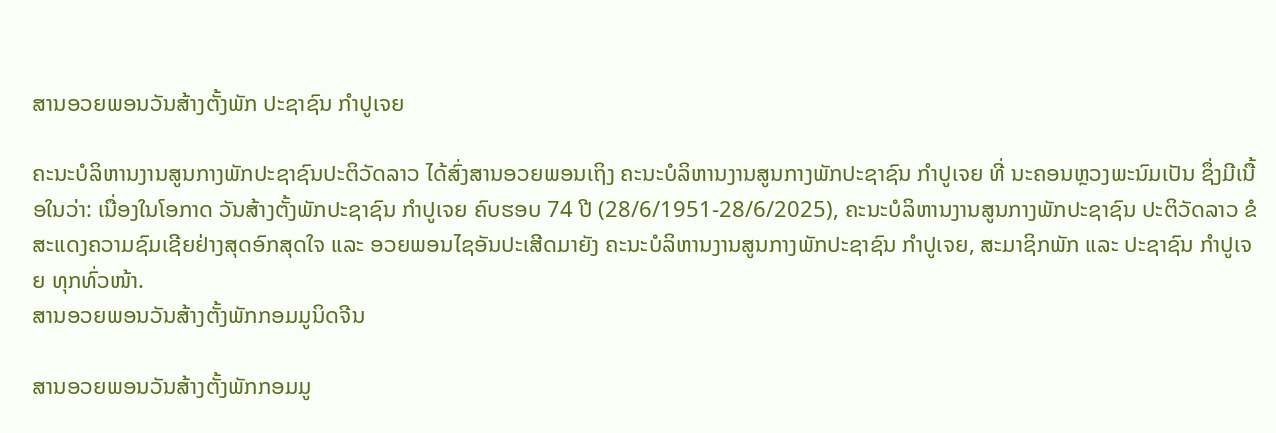ສານອວຍພອນວັນສ້າງຕັ້ງພັກ ປະຊາຊົນ ກຳປູເຈຍ

ຄະນະບໍລິຫານງານສູນກາງພັກປະຊາຊົນປະຕິວັດລາວ ໄດ້ສົ່ງສານອວຍພອນເຖິງ ຄະນະບໍລິຫານງານສູນກາງພັກປະຊາຊົນ ກໍາປູເຈຍ ທີ່ ນະຄອນຫຼວງພະນົມເປັນ ຊຶ່ງມີເນື້ອໃນວ່າ: ເນື່ອງໃນໂອກາດ ວັນສ້າງຕັ້ງພັກປະຊາຊົນ ກຳປູເຈຍ ຄົບຮອບ 74 ປີ (28/6/1951-28/6/2025), ຄະນະບໍລິຫານງານສູນກາງພັກປະຊາຊົນ ປະຕິວັດລາວ ຂໍສະແດງຄວາມຊົມເຊີຍຢ່າງສຸດອົກສຸດໃຈ ແລະ ອວຍພອນໄຊອັນປະເສີດມາຍັງ ຄະນະບໍລິຫານງານສູນກາງພັກປະຊາຊົນ ກຳປູເຈຍ, ສະມາຊິກພັກ ແລະ ປະຊາຊົນ ກຳປູເຈຍ ທຸກທົ່ວໜ້າ.
ສານອວຍພອນວັນສ້າງຕັ້ງພັກກອມມູນິດຈີນ

ສານອວຍພອນວັນສ້າງຕັ້ງພັກກອມມູ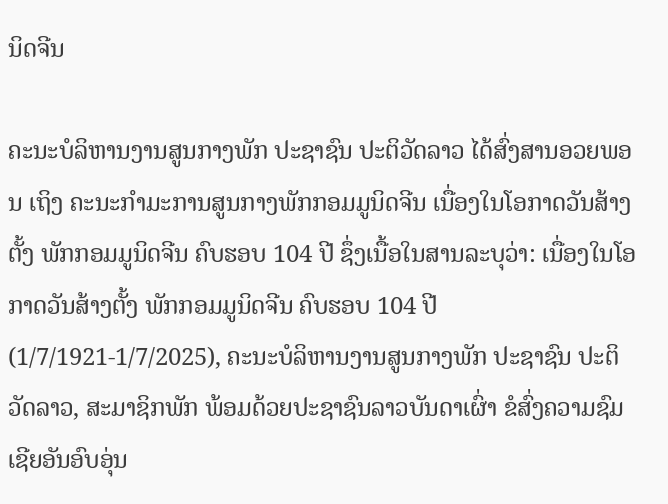ນິດຈີນ

ຄະນະບໍລິຫານງານສູນກາງພັກ ປະຊາຊົນ ປະຕິວັດລາວ ໄດ້ສົ່ງສານອວຍພອນ ເຖິງ ຄະນະກໍາມະການສູນກາງພັກກອມມູນິດຈີນ ເນື່ອງໃນໂອກາດວັນສ້າງຕັ້ງ ພັກກອມມູນິດຈີນ ຄົບຮອບ 104 ປີ ຊຶ່ງເນື້ອໃນສານລະບຸວ່າ: ເນື່ອງໃນໂອກາດວັນສ້າງຕັ້ງ ພັກກອມມູນິດຈີນ ຄົບຮອບ 104 ປີ (1/7/1921-1/7/2025), ຄະນະບໍລິຫານງານສູນກາງພັກ ປະຊາຊົນ ປະຕິວັດລາວ, ສະມາຊິກພັກ ພ້ອມດ້ວຍປະຊາຊົນລາວບັນດາເຜົ່າ ຂໍສົ່ງຄວາມຊົມເຊີຍອັນອົບອຸ່ນ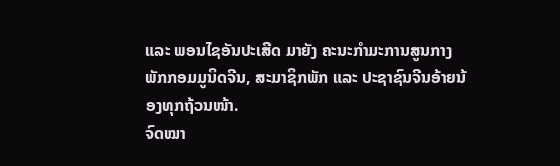ແລະ ພອນໄຊອັນປະເສີດ ມາຍັງ ຄະນະກໍາມະການສູນກາງພັກກອມມູນິດຈີນ, ສະມາຊິກພັກ ແລະ ປະຊາຊົນຈີນອ້າຍນ້ອງທຸກຖ້ວນໜ້າ.
ຈົດໝາ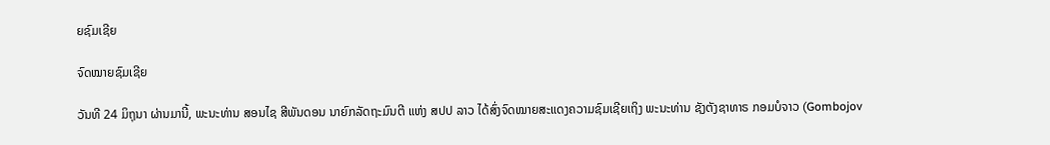ຍຊົມເຊີຍ

ຈົດໝາຍຊົມເຊີຍ

ວັນທີ 24 ມິຖຸນາ ຜ່ານມານີ້, ພະນະທ່ານ ສອນໄຊ ສີພັນດອນ ນາຍົກລັດຖະມົນຕີ ແຫ່ງ ສປປ ລາວ ໄດ້ສົ່ງຈົດໝາຍສະແດງຄວາມຊົມເຊີຍເຖິງ ພະນະທ່ານ ຊັງຕັງຊາທາຣ ກອມບໍຈາວ (Gombojov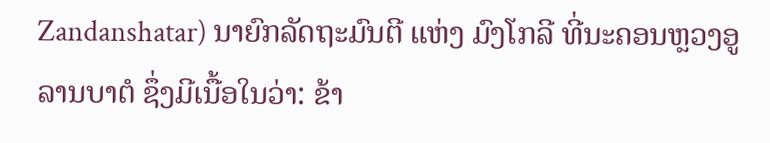Zandanshatar) ນາຍົກລັດຖະມົນຕີ ແຫ່ງ ມົງໂກລີ ທີ່ນະຄອນຫຼວງອູລານບາຕໍ ຊຶ່ງມີເນື້ອໃນວ່າ: ຂ້າ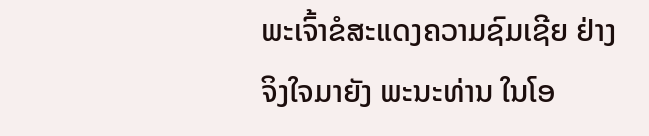ພະເຈົ້າຂໍສະແດງຄວາມຊົມເຊີຍ ຢ່າງຈິງໃຈມາຍັງ ພະນະທ່ານ ໃນໂອ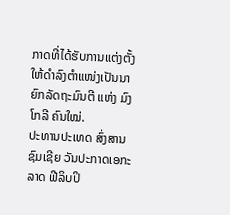ກາດທີ່ໄດ້ຮັບການແຕ່ງຕັ້ງໃຫ້ດຳລົງຕໍາແໜ່ງເປັນນາຍົກລັດຖະມົນຕີ ແຫ່ງ ມົງໂກລີ ຄົນໃໝ່.
ປະທານປະເທດ ສົ່ງສານຊົມເຊີຍ ວັນປະກາດເອກະລາດ ຟີລິບປິ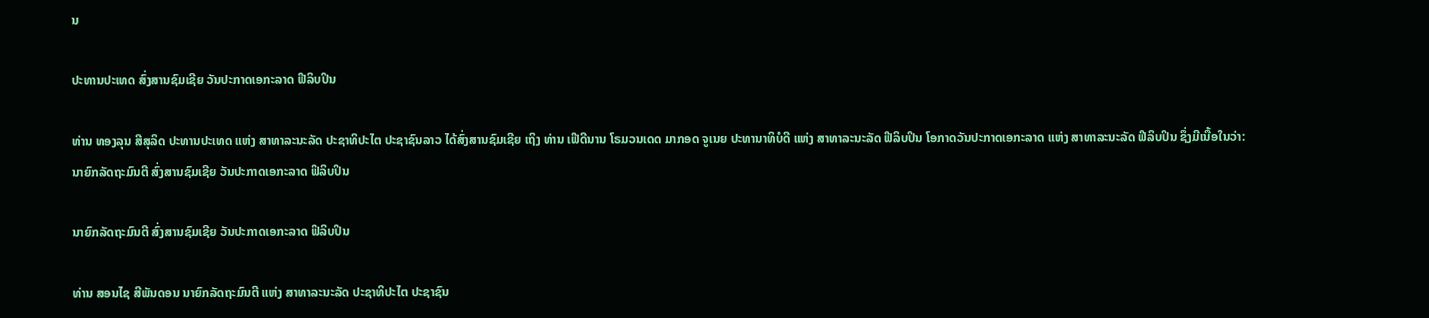ນ

ປະທານປະເທດ ສົ່ງສານຊົມເຊີຍ ວັນປະກາດເອກະລາດ ຟີລິບປິນ

ທ່ານ ທອງລຸນ ສີສຸລິດ ປະທານປະເທດ ແຫ່ງ ສາທາລະນະລັດ ປະຊາທິປະໄຕ ປະຊາຊົນລາວ ໄດ້ສົ່ງສານຊົມເຊີຍ ເຖິງ ທ່ານ ເຟີດີນານ ໂຣມວນເດດ ມາກອດ ຈູເນຍ ປະທານາທິບໍດີ ແຫ່ງ ສາທາລະນະລັດ ຟີລິບປິນ ໂອກາດວັນປະກາດເອກະລາດ ແຫ່ງ ສາທາລະນະລັດ ຟີລິບປິນ ຊຶ່ງມີເນື້ອໃນວ່າ:
ນາຍົກລັດຖະມົນຕີ ສົ່ງສານຊົມເຊີຍ ວັນປະກາດເອກະລາດ ຟິລິບປິນ

ນາຍົກລັດຖະມົນຕີ ສົ່ງສານຊົມເຊີຍ ວັນປະກາດເອກະລາດ ຟິລິບປິນ

ທ່ານ ສອນໄຊ ສີພັນດອນ ນາຍົກລັດຖະມົນຕີ ແຫ່ງ ສາທາລະນະລັດ ປະຊາທິປະໄຕ ປະຊາຊົນ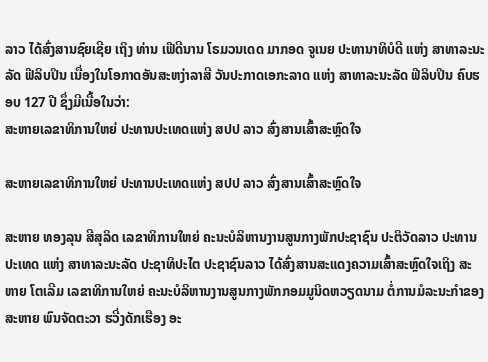ລາວ ໄດ້ສົ່ງສານຊົຍເຊີຍ ເຖິງ ທ່ານ ເຟີດີນານ ໂຣມວນເດດ ມາກອດ ຈູເນຍ ປະທານາທິບໍດີ ແຫ່ງ ສາທາລະນະລັດ ຟີລິບປິນ ເນື່ອງໃນໂອກາດອັນສະຫງ່າລາສີ ວັນປະກາດເອກະລາດ ແຫ່ງ ສາທາລະນະລັດ ຟີລິບປິນ ຄົບຮອບ 127 ປີ ຊຶ່ງມີເນື້ອໃນວ່າ:
ສະຫາຍເລຂາທິການໃຫຍ່ ປະທານປະເທດແຫ່ງ ສປປ ລາວ ສົ່ງສານເສົ້າສະຫຼົດໃຈ

ສະຫາຍເລຂາທິການໃຫຍ່ ປະທານປະເທດແຫ່ງ ສປປ ລາວ ສົ່ງສານເສົ້າສະຫຼົດໃຈ

ສະຫາຍ ທອງລຸນ ສີສຸລິດ ເລຂາທິການໃຫຍ່ ຄະນະບໍລິຫານງານສູນກາງພັກປະຊາຊົນ ປະຕິວັດລາວ ປະທານປະເທດ ແຫ່ງ ສາທາລະນະລັດ ປະຊາທິປະໄຕ ປະຊາຊົນລາວ ໄດ້ສົ່ງສານສະແດງຄວາມເສົ້າສະຫຼົດໃຈເຖິງ ສະຫາຍ ໂຕເລີມ ເລຂາທິການໃຫຍ່ ຄະນະບໍລິຫານງານສູນກາງພັກກອມມູນິດຫວຽດນາມ ຕໍ່ການມໍລະນະກໍາຂອງ ສະຫາຍ ພົນຈັດຕະວາ ຮວີ່ງດັກເຮືອງ ອະ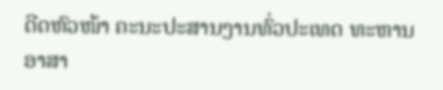ດີດຫົວໜ້າ ຄະນະປະສານງານທົ່ວປະເທດ ທະຫານອາສາ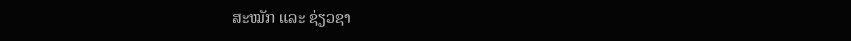ສະໝັກ ແລະ ຊ່ຽວຊາ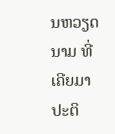ນຫວຽດນາມ ທີ່ເຄີຍມາປະຕິ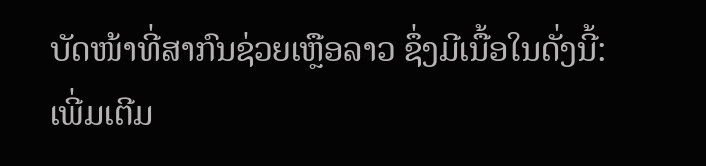ບັດໜ້າທີ່ສາກົນຊ່ວຍເຫຼືອລາວ ຊຶ່ງມີເນື້ອໃນດັ່ງນີ້:
ເພີ່ມເຕີມ